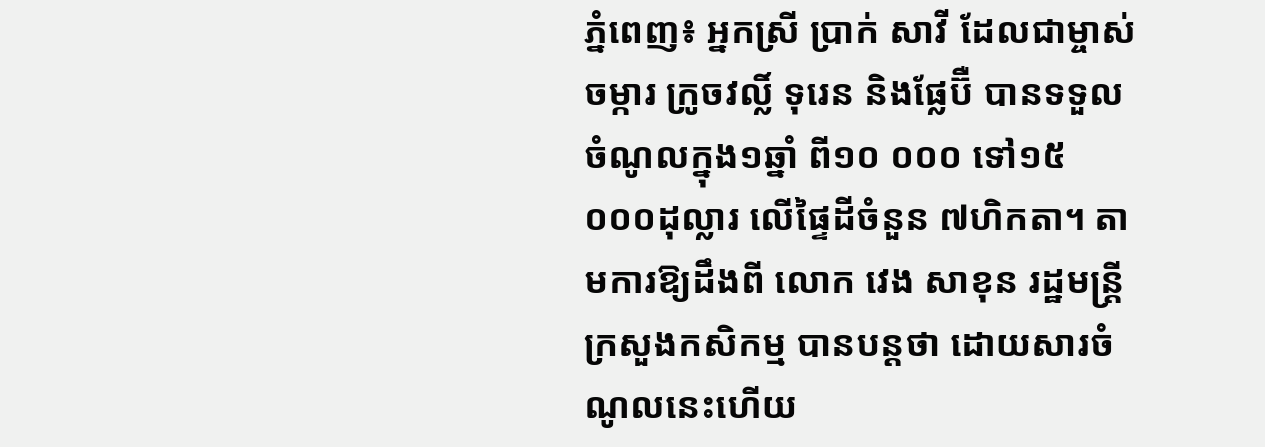ភ្នំពេញ៖ អ្នកស្រី ប្រាក់ សាវី ដែលជាម្ចាស់ចម្ការ ក្រូចវល្លិ៍ ទុរេន និងផ្លែប៊ឺ បានទទួលចំណូលក្នុង១ឆ្នាំ ពី១០ ០០០ ទៅ១៥ ០០០ដុល្លារ លើផ្ទៃដីចំនួន ៧ហិកតា។ តាមការឱ្យដឹងពី លោក វេង សាខុន រដ្ឋមន្រ្តីក្រសួងកសិកម្ម បានបន្តថា ដោយសារចំណូលនេះហើយ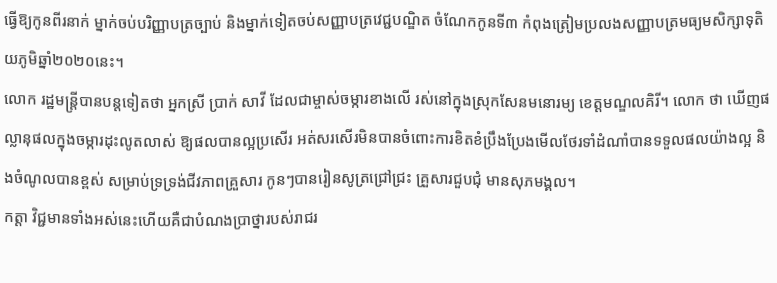ធ្វើឱ្យកូនពីរនាក់ ម្នាក់ចប់បរិញ្ញាបត្រច្បាប់ និងម្នាក់ទៀតចប់សញ្ញាបត្រវេជ្ជបណ្ឌិត ចំណែកកូនទី៣ កំពុងត្រៀមប្រលងសញ្ញាបត្រមធ្យមសិក្សាទុតិយភូមិឆ្នាំ២០២០នេះ។
លោក រដ្ឋមន្រ្តីបានបន្តទៀតថា អ្នកស្រី ប្រាក់ សាវី ដែលជាម្ចាស់ចម្ការខាងលើ រស់នៅក្នុងស្រុកសែនមនោរម្យ ខេត្តមណ្ឌលគិរី។ លោក ថា ឃើញផល្លានុផលក្នុងចម្ការដុះលូតលាស់ ឱ្យផលបានល្អប្រសើរ អត់សរសើរមិនបានចំពោះការខិតខំប្រឹងប្រែងមើលថែរទាំដំណាំបានទទួលផលយ៉ាងល្អ និងចំណូលបានខ្ពស់ សម្រាប់ទ្រទ្រង់ជីវភាពគ្រួសារ កូនៗបានរៀនសូត្រជ្រៅជ្រះ គ្រួសារជួបជុំ មានសុភមង្គល។
កត្តា វិជ្ជមានទាំងអស់នេះហើយគឺជាបំណងប្រាថ្នារបស់រាជរ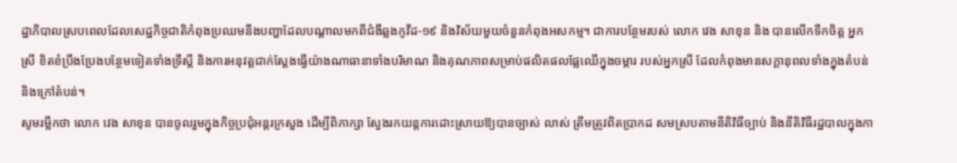ដ្ឋាភិបាលស្របពេលដែលសេដ្ឋកិច្ចជាតិកំពុងប្រឈមនឹងបញ្ហាដែលបណ្តាលមកពីជំងឺឆ្លងកូវីដ-១៩ និងវិស័យមួយចំនួនកំពុងអសកម្ម។ ជាការបន្ថែមរបស់ លោក វេង សាខុន និង បានលើកទឹកចិត្ត អ្នកស្រី ខិតខំប្រឹងប្រែងបន្ថែមទៀតទាំងទ្រឹស្តី និងការអនុវត្តជាក់ស្តែងធ្វើយ៉ាងណាធានាទាំងបរិមាណ និងគុណភាពសម្រាប់ផលិតផលផ្លែឈើក្នុងចម្ការ របស់អ្នកស្រី ដែលកំពុងមានសក្តានុពលទាំងក្នុងតំបន់ និងក្រៅតំបន់។
សូមរម្លឹកថា លោក វេង សាខុន បានចូលរួមក្នុងកិច្ចប្រជុំអន្តរក្រសួង ដើម្បីពិភាក្សា ស្វែងរកយន្តការដោះស្រាយឱ្យបានច្បាស់ លាស់ ត្រឹមត្រូវពិតប្រាកដ សមស្របតាមនីតិវិធីច្បាប់ និងនីតិវិធីរដ្ឋបាលក្នុងកា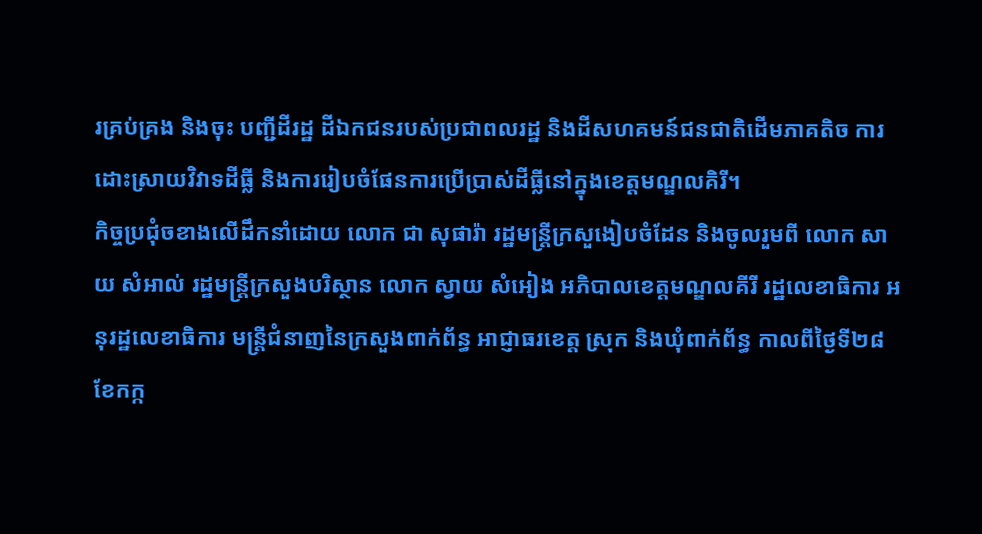រគ្រប់គ្រង និងចុះ បញ្ជីដីរដ្ឋ ដីឯកជនរបស់ប្រជាពលរដ្ឋ និងដីសហគមន៍ជនជាតិដើមភាគតិច ការដោះស្រាយវិវាទដីធ្លី និងការរៀបចំផែនការប្រើប្រាស់ដីធ្លីនៅក្នុងខេត្តមណ្ឌលគិរី។
កិច្ចប្រជុំចខាងលើដឹកនាំដោយ លោក ជា សុផារ៉ា រដ្ឋមន្រ្តីក្រសួងៀបចំដែន និងចូលរួមពី លោក សាយ សំអាល់ រដ្ឋមន្ត្រីក្រសួងបរិស្ថាន លោក ស្វាយ សំអៀង អភិបាលខេត្តមណ្ឌលគីរី រដ្ឋលេខាធិការ អនុរដ្ឋលេខាធិការ មន្រ្តីជំនាញនៃក្រសួងពាក់ព័ន្ធ អាជ្ញាធរខេត្ត ស្រុក និងឃុំពាក់ព័ន្ធ កាលពីថ្ងៃទី២៨ ខែកក្ក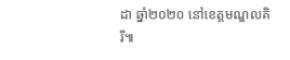ដា ឆ្នាំ២០២០ នៅខេត្តមណ្ឌលគិរី៕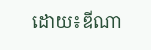ដោយ៖ឌីណា